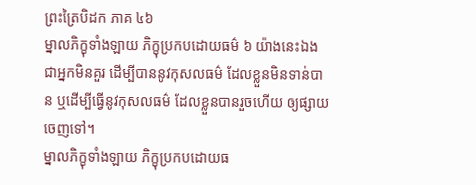ព្រះត្រៃបិដក ភាគ ៤៦
ម្នាលភិក្ខុទាំងឡាយ ភិក្ខុប្រកបដោយធម៌ ៦ យ៉ាងនេះឯង ជាអ្នកមិនគួរ ដើម្បីបាននូវកុសលធម៌ ដែលខ្លួនមិនទាន់បាន ឬដើម្បីធ្វើនូវកុសលធម៌ ដែលខ្លួនបានរួចហើយ ឲ្យផ្សាយចេញទៅ។
ម្នាលភិក្ខុទាំងឡាយ ភិក្ខុប្រកបដោយធ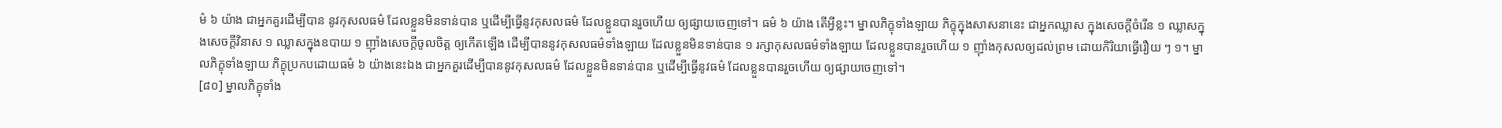ម៌ ៦ យ៉ាង ជាអ្នកគួរដើម្បីបាន នូវកុសលធម៌ ដែលខ្លួនមិនទាន់បាន ឬដើម្បីធ្វើនូវកុសលធម៌ ដែលខ្លួនបានរួចហើយ ឲ្យផ្សាយចេញទៅ។ ធម៌ ៦ យ៉ាង តើអ្វីខ្លះ។ ម្នាលភិក្ខុទាំងឡាយ ភិក្ខុក្នុងសាសនានេះ ជាអ្នកឈ្លាស ក្នុងសេចក្តីចំរើន ១ ឈ្លាសក្នុងសេចក្តីវិនាស ១ ឈ្លាសក្នុងឧបាយ ១ ញ៉ាំងសេចក្តីចូលចិត្ត ឲ្យកើតឡើង ដើម្បីបាននូវកុសលធម៌ទាំងឡាយ ដែលខ្លួនមិនទាន់បាន ១ រក្សាកុសលធម៌ទាំងឡាយ ដែលខ្លួនបានរួចហើយ ១ ញ៉ាំងកុសលឲ្យដល់ព្រម ដោយកិរិយាធ្វើរឿយ ៗ ១។ ម្នាលភិក្ខុទាំងឡាយ ភិក្ខុប្រកបដោយធម៌ ៦ យ៉ាងនេះឯង ជាអ្នកគួរដើម្បីបាននូវកុសលធម៌ ដែលខ្លួនមិនទាន់បាន ឬដើម្បីធ្វើនូវធម៌ ដែលខ្លួនបានរួចហើយ ឲ្យផ្សាយចេញទៅ។
[៨០] ម្នាលភិក្ខុទាំង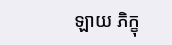ឡាយ ភិក្ខុ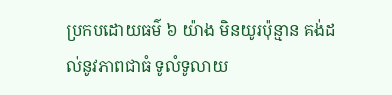ប្រកបដោយធម៌ ៦ យ៉ាង មិនយូរប៉ុន្មាន គង់ដល់នូវភាពជាធំ ទូលំទូលាយ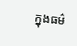ក្នុងធម៌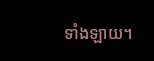ទាំងឡាយ។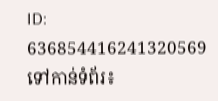ID: 636854416241320569
ទៅកាន់ទំព័រ៖